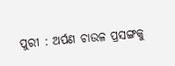ପୁରୀ : ଅର୍ପଣ ଚାଉଳ ପ୍ରସଙ୍ଗକୁ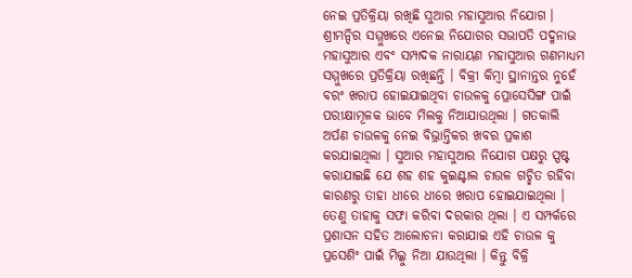ନେଇ ପ୍ରତିକ୍ରିୟା ରଖିଛି ସୁଆର ମହାସୁଆର ନିଯୋଗ । ଶ୍ରୀମନ୍ଦିର ସମ୍ମୁଖରେ ଏନେଇ ନିଯୋଗର ସଭାପତି ପଦ୍ମନାଭ ମହାସୁଆର ଏବଂ ସମ୍ପାଦକ ନାରାୟଣ ମହାସୁଆର ଗଣମାଧ୍ୟମ ସମ୍ମୁଖରେ ପ୍ରତିକ୍ରିୟା ରଖିଛନ୍ତି । ବିକ୍ରୀ କିମ୍ବା ସ୍ଥାନାନ୍ତର ନୁହେଁ ବରଂ ଖରାପ ହୋଇଯାଇଥିବା ଚାଉଳକୁ ପ୍ରୋସେସିଙ୍ଗ ପାଇଁ ପରୀକ୍ଷାମୂଳକ ଭାବେ ମିଲକୁ ନିଆଯାଉଥିଲା । ଗତକାଲି ଅର୍ପଣ ଚାଉଳକୁ ନେଇ ବିଭ୍ରାନ୍ତିକର ଖବର ପ୍ରକାଶ କରଯାଇଥିଲା । ସୁଆର ମହାସୁଆର ନିଯୋଗ ପକ୍ଷରୁ ସ୍ପଷ୍ଟ କରାଯାଇଛି ଯେ ଶହ ଶହ କୁଇଣ୍ଟାଲ ଚାଉଳ ଗଚ୍ଛିତ ରହିବା କାରଣରୁ ତାହା ଧୀରେ ଧୀରେ ଖରାପ ହୋଇଯାଇଥିଲା । ତେଣୁ ତାହାକୁ ସଫା କରିବା ଦରକାର ଥିଲା । ଏ ସମ୍ପର୍କରେ ପ୍ରଶାସନ ସହିତ ଆଲୋଚନା କରାଯାଇ ଏହି ଚାଉଳ କୁ ପ୍ରସେଶିଂ ପାଇଁ ମିଲ୍କୁ ନିଆ ଯାଉଥିଲା । କିନ୍ତୁ ବିକ୍ରି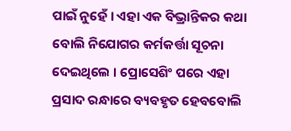ପାଇଁ ନୁହେଁ । ଏହା ଏକ ବିଭ୍ରାନ୍ତିକର କଥା ବୋଲି ନିଯୋଗର କର୍ମକର୍ତ୍ତା ସୂଚନା ଦେଇଥିଲେ । ପ୍ରୋସେଶିଂ ପରେ ଏହା ପ୍ରସାଦ ରନ୍ଧାରେ ବ୍ୟବହୃତ ହେବବୋଲି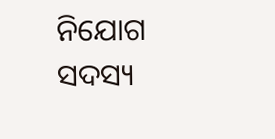ନିଯୋଗ ସଦସ୍ୟ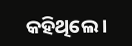କହିଥିଲେ ।